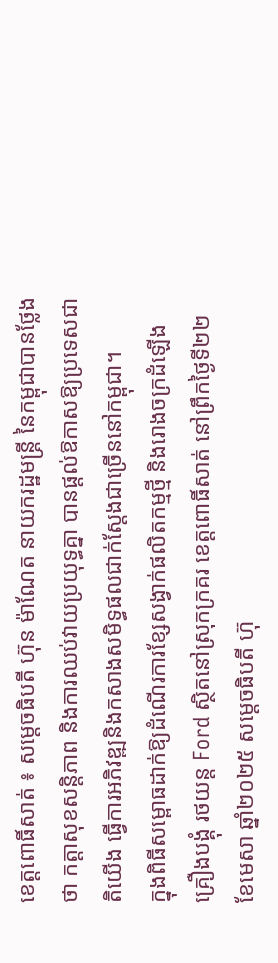ខេត្តពោធិ៍សាត់ ៖ សម្តេចធិបតី ហ៊ុន ម៉ាណែត នាយករដ្ឋមន្ត្រី នៃកម្ពុជាបានថ្លែងថា កត្តាសុខសន្តិភាព និងការឈប់វាយប្រយុទ្ធគ្នា បានផ្តល់ឱកាសឱ្យប្រទេសជាតិយើង ធ្វើការអភិវឌ្ឍនិងកសាងសមិទ្ធផលជាក់ស្តែងជាច្រើននៅកម្ពុជា។
ក្នុងពិធីសម្ពោធដាក់ឱ្យដំណើរការខ្សែសង្វាក់ផលិតកម្មថ្មី និងរោងចក្រដំឡើងគ្រឿងបង្គុំ រថយន្ត Ford ស្ថិតនៅស្រុកក្រគរ ខេត្តពោធិ៍សាត់ នៅព្រឹកថ្ងៃទី២២ ខែមេសា ឆ្នាំ២០២៥ សម្តេចធិបតី ហ៊ុ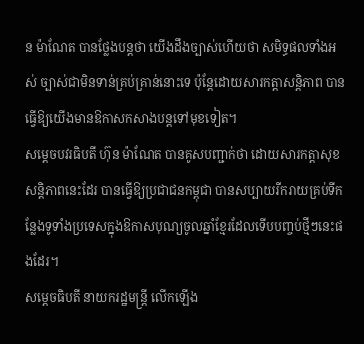ន ម៉ាណែត បានថ្លែងបន្តថា យើងដឹងច្បាស់ហើយថា សមិទ្ធផលទាំងអស់ ច្បាស់ជាមិនទាន់គ្រប់គ្រាន់នោះទេ ប៉ុន្តែដោយសារកត្តាសន្តិភាព បានធ្វើឱ្យយើងមានឱកាសកសាងបន្តទៅមុខទៀត។
សម្តេចបវរធិបតី ហ៊ុន ម៉ាណែត បានគូសបញ្ជាក់ថា ដោយសារកត្តាសុខសន្តិភាពនេះដែរ បានធ្វើឱ្យប្រជាជនកម្ពុជា បានសប្បាយរីករាយគ្រប់ទីកន្លែងទូទាំងប្រទេសក្នុងឱកាសបុណ្យចូលឆ្នាំខ្មែរដែលទើបបញ្ចប់ថ្មីៗនេះផងដែរ។
សម្ដេចធិបតី នាយករដ្ឋមន្រ្ដី លើកឡើង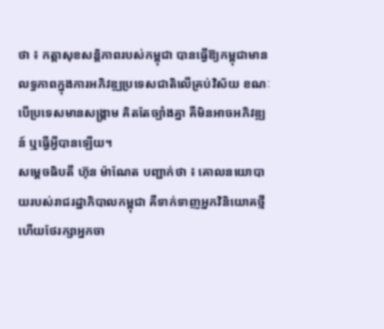ថា ៖ កត្តាសុខសន្ដិភាពរបស់កម្ពុជា បានធ្វើឱ្យកម្ពុជាមានលទ្ធភាពក្នុងការអភិវឌ្ឍប្រទេសជាតិលើគ្រប់វិស័យ ខណៈបើប្រទេសមានសង្គ្រាម គិតតែច្បាំងគ្នា គឺមិនអាចអភិវឌ្ឍន៍ ឬធ្វើអ្វីបានឡើយ។
សម្ដេចធិបតី ហ៊ុន ម៉ាណែត បញ្ជាក់ថា ៖ គោលនយោបាយរបស់រាជរដ្ឋាភិបាលកម្ពុជា គឺទាក់ទាញអ្នកវិនិយោគថ្មី ហើយថែរក្សាអ្នកចា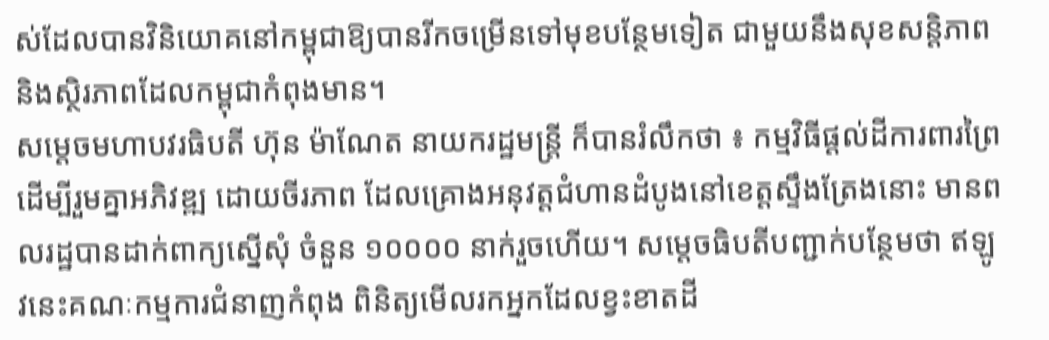ស់ដែលបានវិនិយោគនៅកម្ពុជាឱ្យបានរីកចម្រើនទៅមុខបន្ថែមទៀត ជាមួយនឹងសុខសន្ដិភាព និងស្ថិរភាពដែលកម្ពុជាកំពុងមាន។
សម្ដេចមហាបវរធិបតី ហ៊ុន ម៉ាណែត នាយករដ្ឋមន្ត្រី ក៏បានរំលឹកថា ៖ កម្មវិធីផ្ដល់ដីការពារព្រៃ ដើម្បីរួមគ្នាអភិវឌ្ឍ ដោយចីរភាព ដែលគ្រោងអនុវត្តជំហានដំបូងនៅខេត្តស្ទឹងត្រែងនោះ មានពលរដ្ឋបានដាក់ពាក្យស្នើសុំ ចំនួន ១០០០០ នាក់រួចហើយ។ សម្ដេចធិបតីបញ្ជាក់បន្ថែមថា ឥឡូវនេះគណៈកម្មការជំនាញកំពុង ពិនិត្យមើលរកអ្នកដែលខ្វះខាតដី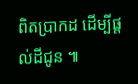ពិតប្រាកដ ដើម្បីផ្ដល់ដីជូន ៕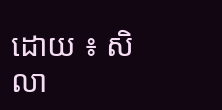ដោយ ៖ សិលា